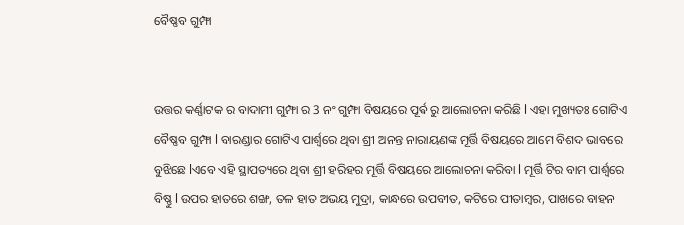ବୈଷ୍ଣବ ଗୁମ୍ଫା


ଉତ୍ତର କର୍ଣ୍ଣାଟକ ର ବାଦାମୀ ଗୁମ୍ଫା ର 3 ନଂ ଗୁମ୍ଫା ବିଷୟରେ ପୂର୍ଵ ରୁ ଆଲୋଚନା କରିଛି l ଏହା ମୁଖ୍ୟତଃ ଗୋଟିଏ ବୈଷ୍ଣବ ଗୁମ୍ଫା l ବାରଣ୍ଡାର ଗୋଟିଏ ପାର୍ଶ୍ୱରେ ଥିବା ଶ୍ରୀ ଅନନ୍ତ ନାରାୟଣଙ୍କ ମୂର୍ତ୍ତି ବିଷୟରେ ଆମେ ବିଶଦ ଭାବରେ ବୁଝିଛେ lଏବେ ଏହି ସ୍ଥାପତ୍ୟରେ ଥିବା ଶ୍ରୀ ହରିହର ମୂର୍ତ୍ତି ବିଷୟରେ ଆଲୋଚନା କରିବା l ମୂର୍ତ୍ତି ଟିର ବାମ ପାର୍ଶ୍ୱରେ ବିଷ୍ଣୁ l ଉପର ହାତରେ ଶଙ୍ଖ, ତଳ ହାତ ଅଭୟ ମୁଦ୍ରା, କାନ୍ଧରେ ଉପବୀତ, କଟିରେ ପୀତାମ୍ବର, ପାଖରେ ବାହନ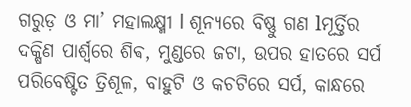ଗରୁଡ଼ ଓ ମା’ ମହାଲକ୍ଷ୍ମୀ l ଶୂନ୍ୟରେ ବିଷ୍ଣୁ ଗଣ lମୂର୍ତ୍ତିର ଦକ୍ଷିଣ ପାର୍ଶ୍ୱରେ ଶିଵ, ମୁଣ୍ଡରେ ଜଟା, ଉପର ହାତରେ ସର୍ପ ପରିବେଷ୍ଟିତ ତ୍ରିଶୂଳ, ବାହୁଟି ଓ କଚଟିରେ ସର୍ପ, କାନ୍ଧରେ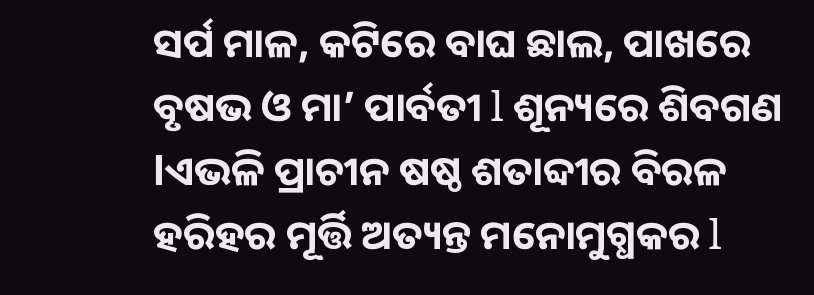ସର୍ପ ମାଳ, କଟିରେ ବାଘ ଛାଲ, ପାଖରେ ବୃଷଭ ଓ ମା’ ପାର୍ବତୀ l ଶୂନ୍ୟରେ ଶିବଗଣ lଏଭଳି ପ୍ରାଚୀନ ଷଷ୍ଠ ଶତାବ୍ଦୀର ବିରଳ ହରିହର ମୂର୍ତ୍ତି ଅତ୍ୟନ୍ତ ମନୋମୁଗ୍ଧକର l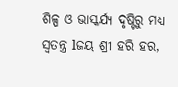ଶିଳ୍ପ ଓ ଭାସ୍କର୍ଯ୍ୟ ଦୃଷ୍ଟିରୁ ମଧ୍ୟ ସ୍ୱତନ୍ତ୍ର lଜୟ ଶ୍ରୀ ହରି ହର,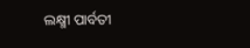ଲକ୍ଷ୍ମୀ ପାର୍ବତୀ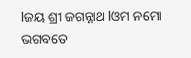lଜୟ ଶ୍ରୀ ଜଗନ୍ନାଥ lଓମ ନମୋ ଭଗବତେ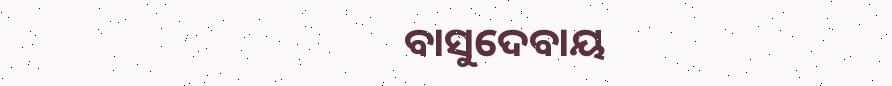ବାସୁଦେବାୟ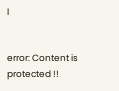l


error: Content is protected !!